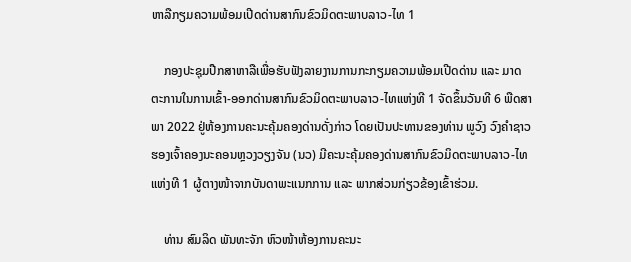ຫາລືກຽມຄວາມພ້ອມເປີດດ່ານສາກົນຂົວມິດຕະພາບລາວ-ໄທ 1

    ກອງປະຊຸມປືກສາຫາລືເພື່ອຮັບຟັງລາຍງານການກະກຽມຄວາມພ້ອມເປີດດ່ານ ແລະ ມາດຕະການໃນການເຂົ້າ-ອອກດ່ານສາກົນຂົວມິດຕະພາບລາວ-ໄທແຫ່ງທີ 1 ຈັດຂຶ້ນວັນທີ 6 ພືດສາພາ 2022 ຢູ່ຫ້ອງການຄະນະຄຸ້ມຄອງດ່ານດັ່ງກ່າວ ໂດຍເປັນປະທານຂອງທ່ານ ພູວົງ ວົງຄໍາຊາວ ຮອງເຈົ້າຄອງນະຄອນຫຼວງວຽງຈັນ (ນວ) ມີຄະນະຄຸ້ມຄອງດ່ານສາກົນຂົວມິດຕະພາບລາວ-ໄທ ແຫ່ງທີ 1 ຜູ້ຕາງໜ້າຈາກບັນດາພະແນກການ ແລະ ພາກສ່ວນກ່ຽວຂ້ອງເຂົ້າຮ່ວມ.

    ທ່ານ ສົມລິດ ພັນທະຈັກ ຫົວໜ້າຫ້ອງການຄະນະ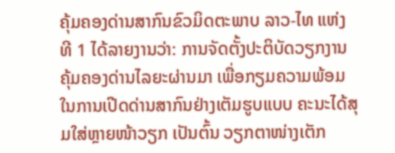ຄຸ້ມຄອງດ່ານສາກົນຂົວມິດຕະພາບ ລາວ-ໄທ ແຫ່ງທີ 1 ໄດ້ລາຍງານວ່າ: ການຈັດຕັ້ງປະຕິບັດວຽກງານຄຸ້ມຄອງດ່ານໄລຍະຜ່ານມາ ເພື່ອກຽມຄວາມພ້ອມໃນການເປີດດ່ານສາກົນຢ່າງເຕັມຮູບແບບ ຄະນະໄດ້ສຸມໃສ່ຫຼາຍໜ້າວຽກ ເປັນຕົ້ນ ວຽກຕາໜ່າງເຕັກ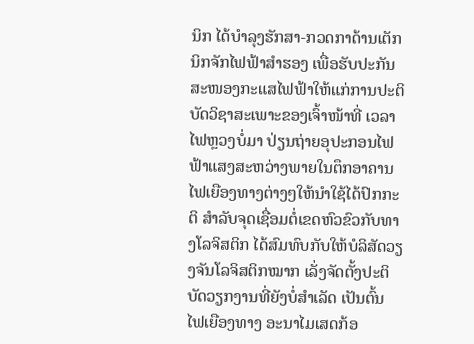ນິກ ໄດ້ບຳລຸງຮັກສາ-ກວດກາດ້ານເຕັກນິກຈັກໄຟຟ້າສໍາຮອງ ເພື່ອຮັບປະກັນສະໜອງກະແສໄຟຟ້າໃຫ້ແກ່ການປະຕິບັດວິຊາສະເພາະຂອງເຈົ້າໜ້າທີ່ ເວລາໄຟຫຼວງບໍ່ມາ ປ່ຽນຖ່າຍອຸປະກອນໄຟຟ້າແສງສະຫວ່າງພາຍໃນຕຶກອາຄານ ໄຟເຍືອງທາງຕ່າງໆໃຫ້ນຳໃຊ້ໄດ້ປົກກະຕິ ສໍາລັບຈຸດເຊື່ອມຕໍ່ເຂດຫົວຂົວກັບທາງໂລຈິສຕິກ ໄດ້ສົມທົບກັບໃຫ້ບໍລິສັດວຽງຈັນໂລຈິສຕິກໝາກ ເລັ່ງຈັດຕັ້ງປະຕິບັດວຽກງານທີ່ຍັງບໍ່ສໍາເລັດ ເປັນຕົ້ນ ໄຟເຍືອງທາງ ອະນາໄມເສດກ້ອ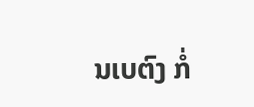ນເບຕົງ ກໍ່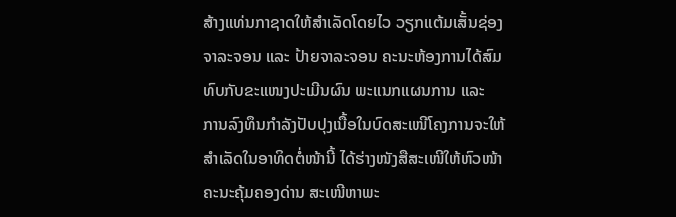ສ້າງແທ່ນກາຊາດໃຫ້ສໍາເລັດໂດຍໄວ ວຽກແຕ້ມເສັ້ນຊ່ອງຈາລະຈອນ ແລະ ປ້າຍຈາລະຈອນ ຄະນະຫ້ອງການໄດ້ສົມທົບກັບຂະແໜງປະເມີນຜົນ ພະແນກແຜນການ ແລະ  ການລົງທຶນກໍາລັງປັບປຸງເນື້ອໃນບົດສະເໜີໂຄງການຈະໃຫ້ສໍາເລັດໃນອາທິດຕໍ່ໜ້ານີ້ ໄດ້ຮ່າງໜັງສືສະເໜີໃຫ້ຫົວໜ້າຄະນະຄຸ້ມຄອງດ່ານ ສະເໜີຫາພະ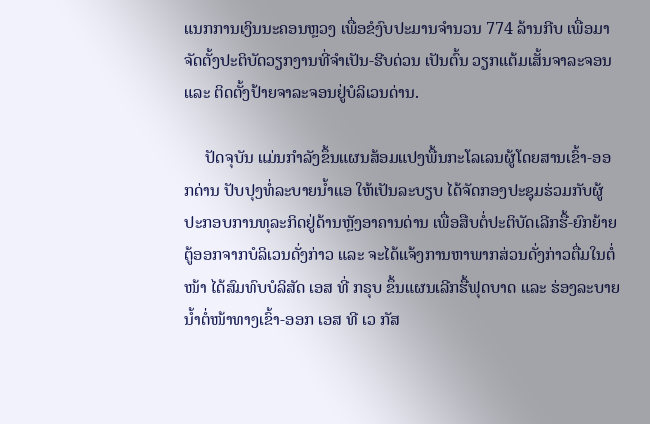ແນກການເງິນນະຄອນຫຼວງ ເພື່ອຂໍງົບປະມານຈຳນວນ 774 ລ້ານກີບ ເພື່ອມາຈັດຕັ້ງປະຕິບັດວຽກງານທີ່ຈໍາເປັນ-ຮີບດ່ວນ ເປັນຕົ້ນ ວຽກແຕ້ມເສັ້ນຈາລະຈອນ ແລະ ຕິດຕັ້ງປ້າຍຈາລະຈອນຢູ່ບໍລິເວນດ່ານ.

     ປັດຈຸບັນ ແມ່ນກໍາລັງຂຶ້ນແຜນສ້ອມແປງພື້ນກະໂລເລນຜູ້ໂດຍສານເຂົ້າ-ອອກດ່ານ ປັບປຸງທໍ່ລະບາຍນ້ຳແອ ໃຫ້ເປັນລະບຽບ ໄດ້ຈັດກອງປະຊຸມຮ່ວມກັບຜູ້ປະກອບການທຸລະກິດຢູ່ດ້ານຫຼັງອາຄານດ່ານ ເພື່ອສືບຕໍ່ປະຕິບັດເລີກຮື້-ຍົກຍ້າຍຕູ້ອອກຈາກບໍລິເວນດັ່ງກ່າວ ແລະ ຈະໄດ້ແຈ້ງການຫາພາກສ່ວນດັ່ງກ່າວຕື່ມໃນຕໍ່ໜ້າ ໄດ້ສົມທົບບໍລິສັດ ເອສ ທີ່ ກຣຸບ ຂຶ້ນແຜນເລີກຮື້ຟຸດບາດ ແລະ ຮ່ອງລະບາຍນ້ຳຕໍ່ໜ້າທາງເຂົ້າ-ອອກ ເອສ ທີ ເວ ກັສ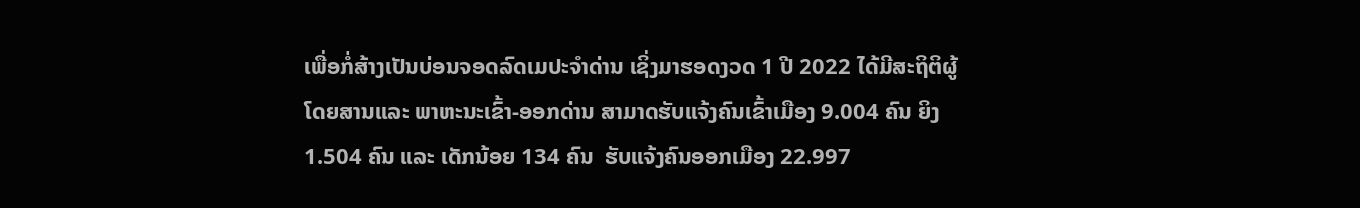ເພື່ອກໍ່ສ້າງເປັນບ່ອນຈອດລົດເມປະຈໍາດ່ານ ເຊິ່ງມາຮອດງວດ 1 ປີ 2022 ໄດ້ມີສະຖິຕິຜູ້ໂດຍສານແລະ ພາຫະນະເຂົ້າ-ອອກດ່ານ ສາມາດຮັບແຈ້ງຄົນເຂົ້າເມືອງ 9.004 ຄົນ ຍິງ 1.504 ຄົນ ແລະ ເດັກນ້ອຍ 134 ຄົນ  ຮັບແຈ້ງຄົນອອກເມືອງ 22.997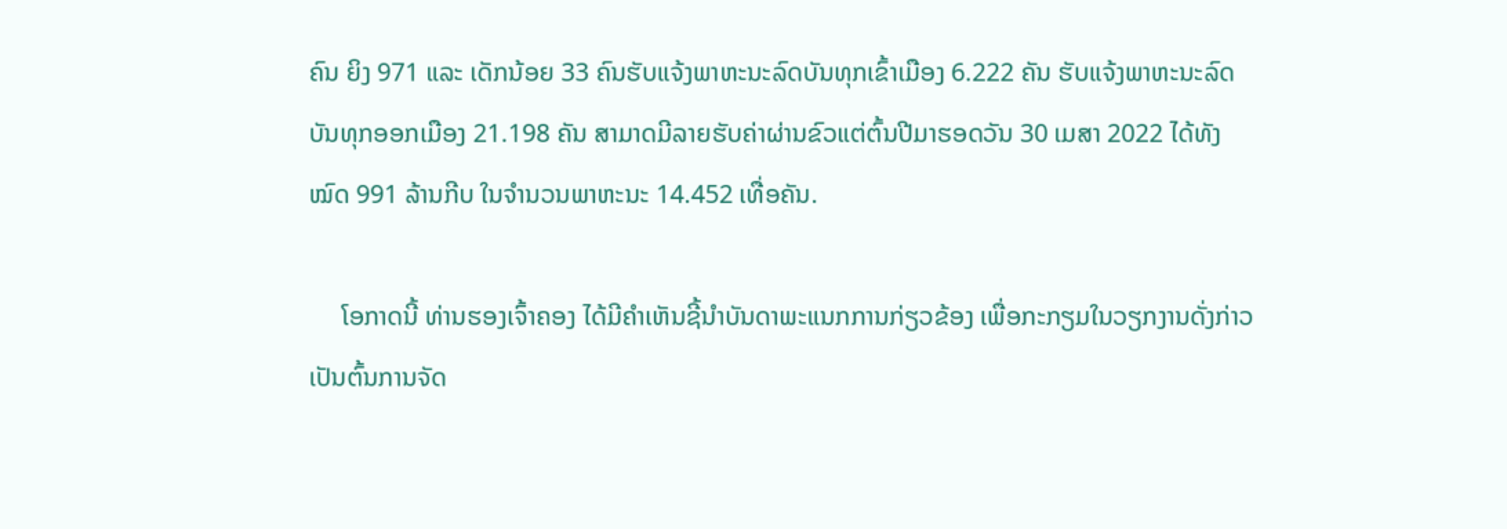ຄົນ ຍິງ 971 ແລະ ເດັກນ້ອຍ 33 ຄົນຮັບແຈ້ງພາຫະນະລົດບັນທຸກເຂົ້າເມືອງ 6.222 ຄັນ ຮັບແຈ້ງພາຫະນະລົດບັນທຸກອອກເມືອງ 21.198 ຄັນ ສາມາດມີລາຍຮັບຄ່າຜ່ານຂົວແຕ່ຕົ້ນປີມາຮອດວັນ 30 ເມສາ 2022 ໄດ້ທັງໝົດ 991 ລ້ານກີບ ໃນຈຳນວນພາຫະນະ 14.452 ເທື່ອຄັນ.

     ໂອກາດນີ້ ທ່ານຮອງເຈົ້າຄອງ ໄດ້ມີຄໍາເຫັນຊີ້ນຳບັນດາພະແນກການກ່ຽວຂ້ອງ ເພື່ອກະກຽມໃນວຽກງານດັ່ງກ່າວ ເປັນຕົ້ນການຈັດ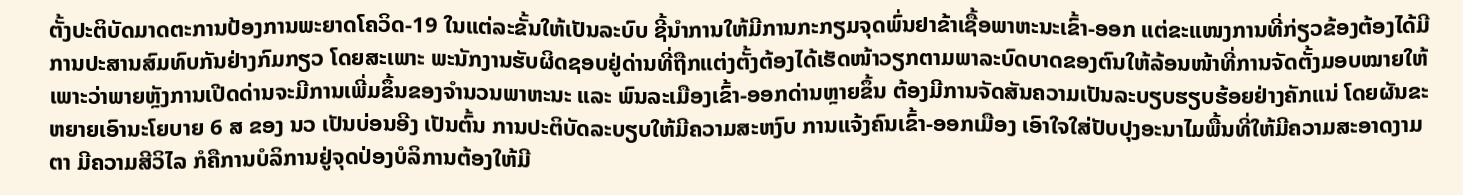ຕັ້ງປະຕິບັດມາດຕະການປ້ອງການພະຍາດໂຄວິດ-19 ໃນແຕ່ລະຂັ້ນໃຫ້ເປັນລະບົບ ຊີ້ນຳການໃຫ້ມີການກະກຽມຈຸດພົ່ນຢາຂ້າເຊື້ອພາຫະນະເຂົ້າ-ອອກ ແຕ່ຂະແໜງການທີ່ກ່ຽວຂ້ອງຕ້ອງໄດ້ມີການປະສານສົມທົບກັນຢ່າງກົມກຽວ ໂດຍສະເພາະ ພະນັກງານຮັບຜິດຊອບຢູ່ດ່ານທີ່ຖືກແຕ່ງຕັ້ງຕ້ອງໄດ້ເຮັດໜ້າວຽກຕາມພາລະບົດບາດຂອງຕົນໃຫ້ລ້ອນໜ້າທີ່ການຈັດຕັ້ງມອບໝາຍໃຫ້ ເພາະວ່າພາຍຫຼັງການເປີດດ່ານຈະມີການເພີ່ມຂຶ້ນຂອງຈຳນວນພາຫະນະ ແລະ ພົນລະເມືອງເຂົ້າ-ອອກດ່ານຫຼາຍຂຶ້ນ ຕ້ອງມີການຈັດສັນຄວາມເປັນລະບຽບຮຽບຮ້ອຍຢ່າງຄັກແນ່ ໂດຍຜັນຂະຫຍາຍເອົານະໂຍບາຍ 6 ສ ຂອງ ນວ ເປັນບ່ອນອີງ ເປັນຕົ້ນ ການປະຕິບັດລະບຽບໃຫ້ມີຄວາມສະຫງົບ ການແຈ້ງຄົນເຂົ້າ-ອອກເມືອງ ເອົາໃຈໃສ່ປັບປຸງອະນາໄມພື້ນທີ່ໃຫ້ມີຄວາມສະອາດງາມຕາ ມີຄວາມສີວິໄລ ກໍຄືການບໍລິການຢູ່ຈຸດປ່ອງບໍລິການຕ້ອງໃຫ້ມີ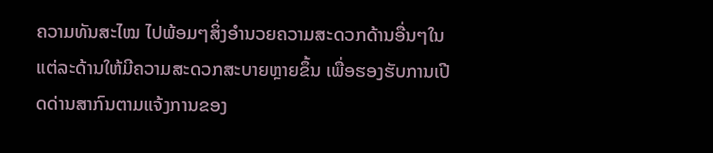ຄວາມທັນສະໄໝ ໄປພ້ອມໆສິ່ງອຳນວຍຄວາມສະດວກດ້ານອື່ນໆໃນແຕ່ລະດ້ານໃຫ້ມີຄວາມສະດວກສະບາຍຫຼາຍຂຶ້ນ ເພື່ອຮອງຮັບການເປີດດ່ານສາກົນຕາມແຈ້ງການຂອງ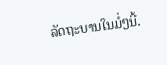ລັດຖະບານໃນມໍ່ໆນີ້.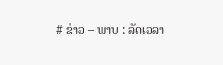# ຂ່າວ – ພາບ : ລັດເວລາ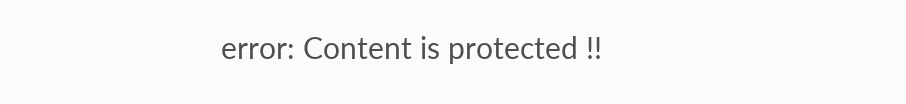error: Content is protected !!